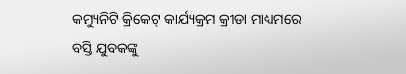କମ୍ୟୁନିଟି କ୍ରିକେଟ୍ କାର୍ଯ୍ୟକ୍ରମ କ୍ରୀଡା ମାଧ୍ୟମରେ ବସ୍ତି ଯୁବକଙ୍କୁ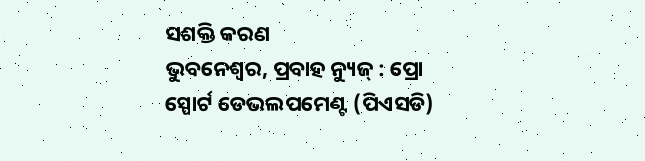ସଶକ୍ତି କରଣ
ଭୁବନେଶ୍ୱର, ପ୍ରବାହ ନ୍ୟୁଜ୍ : ପ୍ରୋ ସ୍ପୋର୍ଟ ଡେଭଲପମେଣ୍ଟ (ପିଏସଡି)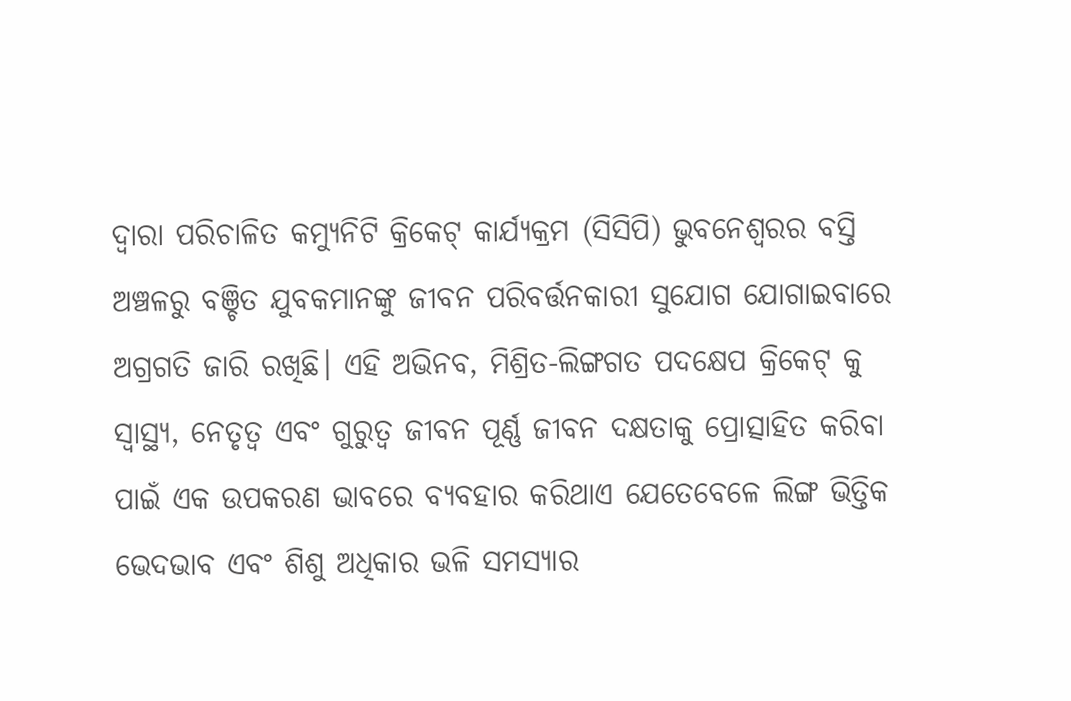ଦ୍ୱାରା ପରିଚାଳିତ କମ୍ୟୁନିଟି କ୍ରିକେଟ୍ କାର୍ଯ୍ୟକ୍ରମ (ସିସିପି) ଭୁବନେଶ୍ୱରର ବସ୍ତି ଅଞ୍ଚଳରୁ ବଞ୍ଚିତ ଯୁବକମାନଙ୍କୁ ଜୀବନ ପରିବର୍ତ୍ତନକାରୀ ସୁଯୋଗ ଯୋଗାଇବାରେ ଅଗ୍ରଗତି ଜାରି ରଖିଛି। ଏହି ଅଭିନବ, ମିଶ୍ରିତ-ଲିଙ୍ଗଗତ ପଦକ୍ଷେପ କ୍ରିକେଟ୍ କୁ ସ୍ୱାସ୍ଥ୍ୟ, ନେତୃତ୍ୱ ଏବଂ ଗୁରୁତ୍ୱ ଜୀବନ ପୂର୍ଣ୍ଣ ଜୀବନ ଦକ୍ଷତାକୁ ପ୍ରୋତ୍ସାହିତ କରିବା ପାଇଁ ଏକ ଉପକରଣ ଭାବରେ ବ୍ୟବହାର କରିଥାଏ ଯେତେବେଳେ ଲିଙ୍ଗ ଭିତ୍ତିକ ଭେଦଭାବ ଏବଂ ଶିଶୁ ଅଧିକାର ଭଳି ସମସ୍ୟାର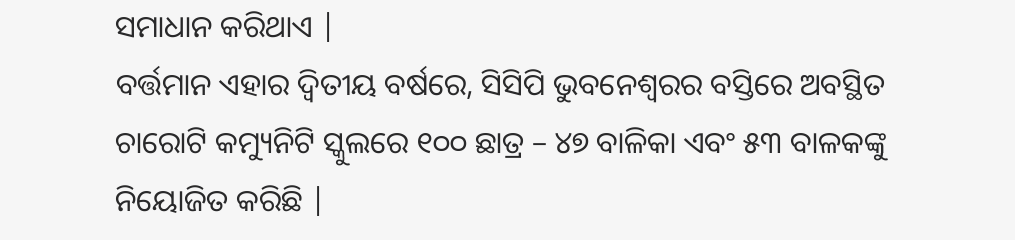ସମାଧାନ କରିଥାଏ |
ବର୍ତ୍ତମାନ ଏହାର ଦ୍ୱିତୀୟ ବର୍ଷରେ, ସିସିପି ଭୁବନେଶ୍ୱରର ବସ୍ତିରେ ଅବସ୍ଥିତ ଚାରୋଟି କମ୍ୟୁନିଟି ସ୍କୁଲରେ ୧୦୦ ଛାତ୍ର – ୪୭ ବାଳିକା ଏବଂ ୫୩ ବାଳକଙ୍କୁ ନିୟୋଜିତ କରିଛି |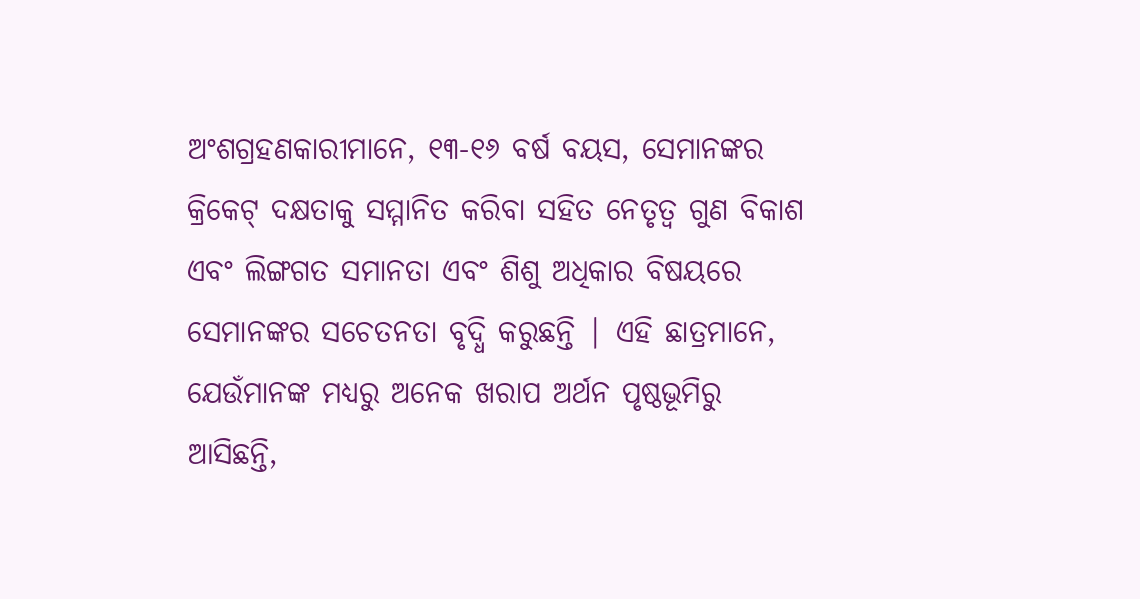ଅଂଶଗ୍ରହଣକାରୀମାନେ, ୧୩-୧୬ ବର୍ଷ ବୟସ, ସେମାନଙ୍କର କ୍ରିକେଟ୍ ଦକ୍ଷତାକୁ ସମ୍ମାନିତ କରିବା ସହିତ ନେତୃତ୍ୱ ଗୁଣ ବିକାଶ ଏବଂ ଲିଙ୍ଗଗତ ସମାନତା ଏବଂ ଶିଶୁ ଅଧିକାର ବିଷୟରେ ସେମାନଙ୍କର ସଚେତନତା ବୃଦ୍ଧି କରୁଛନ୍ତି | ଏହି ଛାତ୍ରମାନେ, ଯେଉଁମାନଙ୍କ ମଧ୍ୟରୁ ଅନେକ ଖରାପ ଅର୍ଥନ ପୃଷ୍ଠଭୂମିରୁ ଆସିଛନ୍ତି,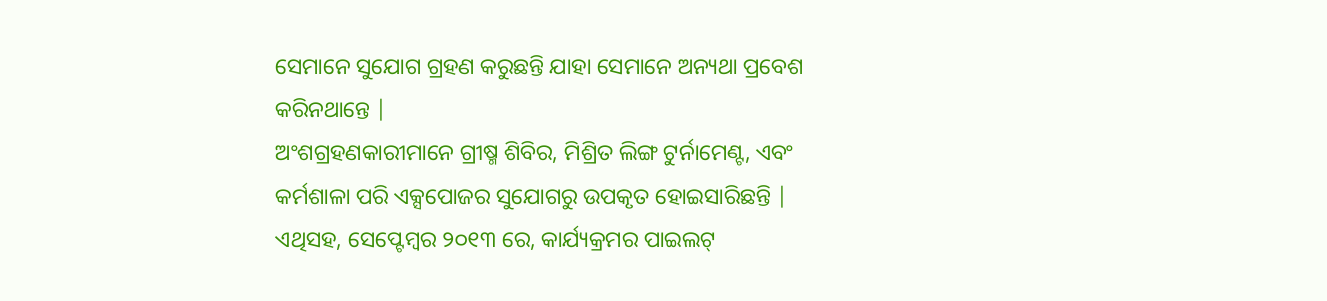ସେମାନେ ସୁଯୋଗ ଗ୍ରହଣ କରୁଛନ୍ତି ଯାହା ସେମାନେ ଅନ୍ୟଥା ପ୍ରବେଶ କରିନଥାନ୍ତେ |
ଅଂଶଗ୍ରହଣକାରୀମାନେ ଗ୍ରୀଷ୍ମ ଶିବିର, ମିଶ୍ରିତ ଲିଙ୍ଗ ଟୁର୍ନାମେଣ୍ଟ, ଏବଂ କର୍ମଶାଳା ପରି ଏକ୍ସପୋଜର ସୁଯୋଗରୁ ଉପକୃତ ହୋଇସାରିଛନ୍ତି | ଏଥିସହ, ସେପ୍ଟେମ୍ବର ୨୦୧୩ ରେ, କାର୍ଯ୍ୟକ୍ରମର ପାଇଲଟ୍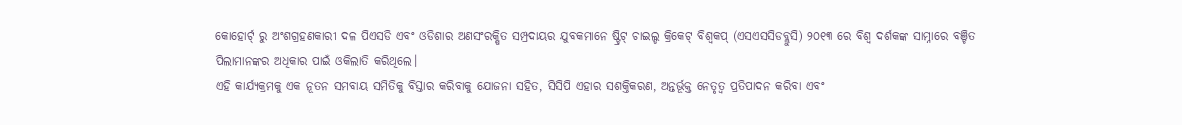କୋହୋର୍ଟ୍ ରୁ ଅଂଶଗ୍ରହଣକାରୀ ଦଳ ପିଏସଡି ଏବଂ ଓଡିଶାର ଅଣସଂରକ୍ଷିତ ସମ୍ପ୍ରଦାୟର ଯୁବକମାନେ ଷ୍ଟ୍ରିଟ୍ ଚାଇଲ୍ଡ କ୍ରିକେଟ୍ ବିଶ୍ୱକପ୍ (ଏସଏସସିଡବ୍ଲୁସି) ୨୦୧୩ ରେ ବିଶ୍ୱ ଦର୍ଶକଙ୍କ ସାମ୍ନାରେ ବଞ୍ଚିତ ପିଲାମାନଙ୍କର ଅଧିକାର ପାଇଁ ଓକିଲାତି କରିଥିଲେ।
ଏହି କାର୍ଯ୍ୟକ୍ରମକୁ ଏକ ନୂତନ ସମବାୟ ସମିତିକୁ ବିସ୍ତାର କରିବାକୁ ଯୋଜନା ସହିତ, ସିସିପି ଏହାର ସଶକ୍ତିକରଣ, ଅନ୍ତର୍ଭୂକ୍ତ ନେତୃତ୍ୱ ପ୍ରତିପାଦନ କରିବା ଏବଂ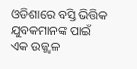ଓଡିଶାରେ ବସ୍ତି ଭିତ୍ତିକ ଯୁବକମାନଙ୍କ ପାଇଁ ଏକ ଉଜ୍ଜ୍ୱଳ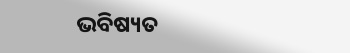ଭବିଷ୍ୟତ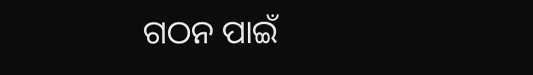ଗଠନ ପାଇଁ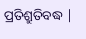ପ୍ରତିଶ୍ରୁତିବଦ୍ଧ |